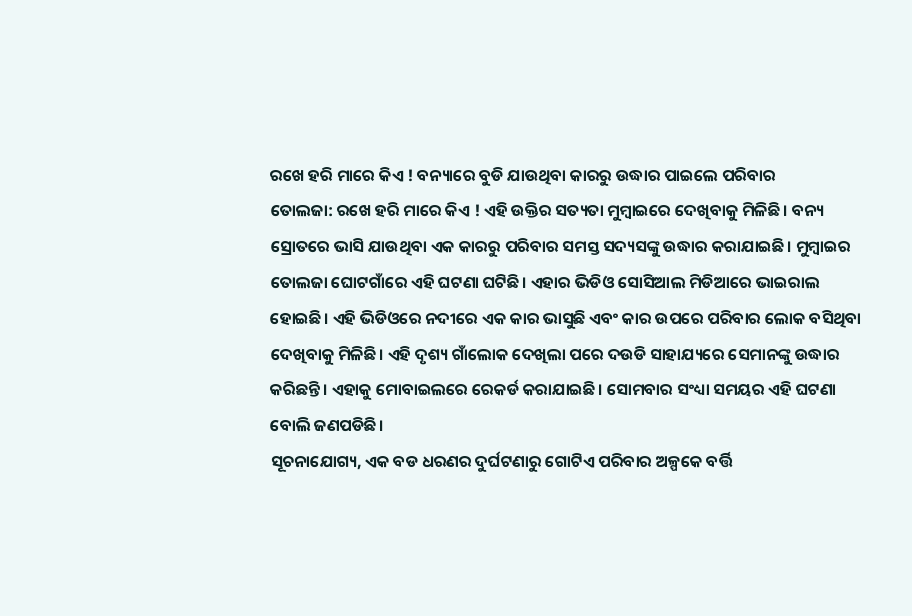ରଖେ ହରି ମାରେ କିଏ ! ବନ୍ୟାରେ ବୁଡି ଯାଉଥିବା କାରରୁ ଉଦ୍ଧାର ପାଇଲେ ପରିବାର
ତୋଲଜା: ରଖେ ହରି ମାରେ କିଏ ! ଏହି ଉକ୍ତିର ସତ୍ୟତା ମୁମ୍ବାଇରେ ଦେଖିବାକୁ ମିଳିଛି। ବନ୍ୟ ସ୍ରୋତରେ ଭାସି ଯାଉଥିବା ଏକ କାରରୁ ପରିବାର ସମସ୍ତ ସଦ୍ୟସଙ୍କୁ ଉଦ୍ଧାର କରାଯାଇଛି। ମୁମ୍ବାଇର ତୋଲଜା ଘୋଟଗାଁରେ ଏହି ଘଟଣା ଘଟିଛି। ଏହାର ଭିଡିଓ ସୋସିଆଲ ମିଡିଆରେ ଭାଇରାଲ ହୋଇଛି। ଏହି ଭିଡିଓରେ ନଦୀରେ ଏକ କାର ଭାସୁଛି ଏବଂ କାର ଉପରେ ପରିବାର ଲୋକ ବସିଥିବା ଦେଖିବାକୁ ମିଳିଛି। ଏହି ଦୃଶ୍ୟ ଗାଁଲୋକ ଦେଖିଲା ପରେ ଦଉଡି ସାହାଯ୍ୟରେ ସେମାନଙ୍କୁ ଉଦ୍ଧାର କରିଛନ୍ତି। ଏହାକୁ ମୋବାଇଲରେ ରେକର୍ଡ କରାଯାଇଛି। ସୋମବାର ସଂଧ୍ୟା ସମୟର ଏହି ଘଟଣା ବୋଲି ଜଣପଡିଛି।
ସୂଚନାଯୋଗ୍ୟ, ଏକ ବଡ ଧରଣର ଦୁର୍ଘଟଣାରୁ ଗୋଟିଏ ପରିବାର ଅଳ୍ପକେ ବର୍ତ୍ତି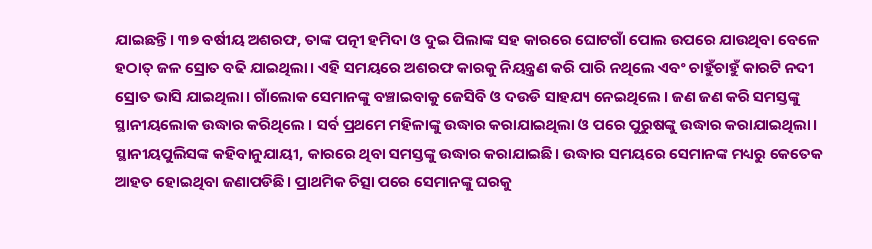ଯାଇଛନ୍ତି। ୩୭ ବର୍ଷୀୟ ଅଶରଫ, ତାଙ୍କ ପତ୍ନୀ ହମିଦା ଓ ଦୁଇ ପିଲାଙ୍କ ସହ କାରରେ ଘୋଟଗାଁ ପୋଲ ଉପରେ ଯାଉଥିବା ବେଳେ ହଠାତ୍ ଜଳ ସ୍ରୋତ ବଢି ଯାଇଥିଲା। ଏହି ସମୟରେ ଅଶରଫ କାରକୁ ନିୟନ୍ତ୍ରଣ କରି ପାରି ନଥିଲେ ଏବଂ ଚାହୁଁଚାହୁଁ କାରଟି ନଦୀ ସ୍ରୋତ ଭାସି ଯାଇଥିଲା। ଗାଁଲୋକ ସେମାନଙ୍କୁ ବଞ୍ଚାଇବାକୁ ଜେସିବି ଓ ଦଉଡି ସାହଯ୍ୟ ନେଇଥିଲେ । ଜଣ ଜଣ କରି ସମସ୍ତଙ୍କୁ ସ୍ଥାନୀୟଲୋକ ଉଦ୍ଧାର କରିଥିଲେ । ସର୍ବ ପ୍ରଥମେ ମହିଳାଙ୍କୁ ଉଦ୍ଧାର କରାଯାଇଥିଲା ଓ ପରେ ପୁରୁଷଙ୍କୁ ଉଦ୍ଧାର କରାଯାଇଥିଲା।
ସ୍ଥାନୀୟପୁଲିସଙ୍କ କହିବାନୁଯାୟୀ, କାରରେ ଥିବା ସମସ୍ତଙ୍କୁ ଉଦ୍ଧାର କରାଯାଇଛି। ଉଦ୍ଧାର ସମୟରେ ସେମାନଙ୍କ ମଧ୍ୟରୁ କେତେକ ଆହତ ହୋଇଥିବା ଜଣାପଡିଛି। ପ୍ରାଥମିକ ଚିତ୍ସା ପରେ ସେମାନଙ୍କୁ ଘରକୁ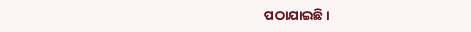ପଠାଯାଇଛି।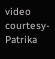video courtesy- Patrika